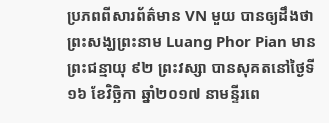ប្រភពពីសារព័ត៌មាន VN មួយ បានឲ្យដឹងថា ព្រះសង្ឃព្រះនាម Luang Phor Pian មានព្រះជន្មាយុ ៩២ ព្រះវស្សា បានសុគតនៅថ្ងៃទី១៦ ខែវិច្ឆិកា ឆ្នាំ២០១៧ នាមន្ទីរពេ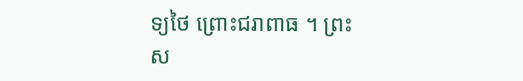ទ្យថៃ ព្រោះជរាពាធ ។ ព្រះស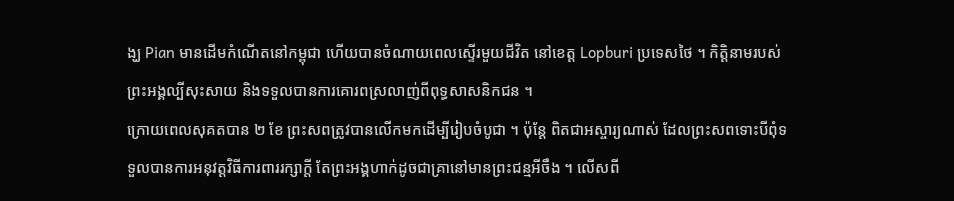ង្ឃ Pian មានដើមកំណើតនៅកម្ពុជា ហើយបានចំណាយពេលស្ទើរមួយជីវិត នៅខេត្ត Lopburi ប្រទេសថៃ ។ កិត្តិនាមរបស់ព្រះអង្គល្បីសុះសាយ និងទទួលបានការគោរពស្រលាញ់ពីពុទ្ធសាសនិកជន ។
ក្រោយពេលសុគតបាន ២ ខែ ព្រះសពត្រូវបានលើកមកដើម្បីរៀបចំបូជា ។ ប៉ុន្តែ ពិតជាអស្ចារ្យណាស់ ដែលព្រះសពទោះបីពុំទទួលបានការអនុវត្តវិធីការពាររក្សាក្តី តែព្រះអង្គហាក់ដូចជាគ្រានៅមានព្រះជន្មអីចឹង ។ លើសពី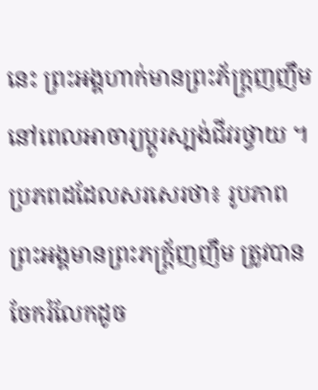នេះ ព្រះអង្គហាក់មានព្រះភ័ក្ត្រញញឹម នៅពេលអាចារ្យប្តូរស្បង់ជីវរថ្វាយ ។
ប្រភពដដែលសរសេរថា៖ រូបភាពព្រះអង្គមានព្រះភក្ត្រ័ញញឹម ត្រូវបានចែករំលែកដូច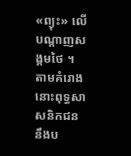«ព្យុះ» លើបណ្តាញសង្គមថៃ ។
តាមគំរោង នោះពុទ្ធសាសនិកជន នឹងប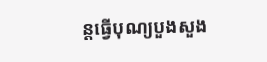ន្តធ្វើបុណ្យបួងសួង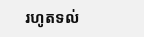រហូតទល់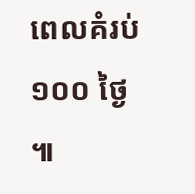ពេលគំរប់ ១០០ ថ្ងៃ ៕